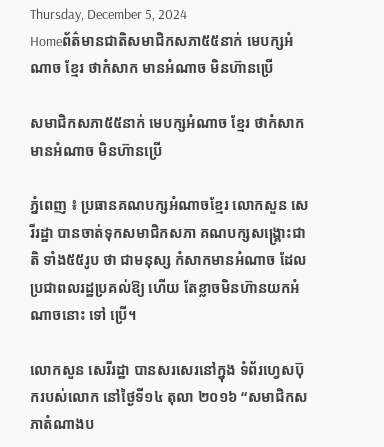Thursday, December 5, 2024
Homeព័ត៌មានជាតិសមាជិកសភា៥៥នាក់ មេបក្សអំណាច ខ្មែរ ថាកំសាក មានអំណាច មិនហ៊ានប្រើ

សមាជិកសភា៥៥នាក់ មេបក្សអំណាច ខ្មែរ ថាកំសាក មានអំណាច មិនហ៊ានប្រើ

ភ្នំពេញ ៖ ប្រធានគណបក្សអំណាចខ្មែរ លោកសួន សេរីរដ្ឋា បានចាត់ទុកសមាជិកសភា គណបក្សសង្គ្រោះជាតិ ទាំង៥៥រូប ថា ជាមនុស្ស កំសាកមានអំណាច ដែលប្រជាពលរដ្ឋប្រគល់ឱ្យ ហើយ តែខ្លាចមិនហ៊ានយកអំណាចនោះ ទៅ ប្រើ។

លោកសួន សេរីរដ្ឋា បានសរសេរនៅក្នុង ទំព័រហ្វេសប៊ុករបស់លោក នៅថ្ងៃទី១៤ តុលា ២០១៦ “សមាជិកសភាតំណាងប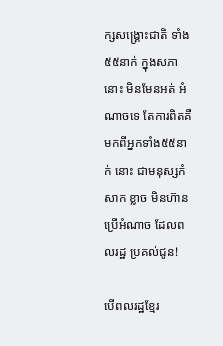ក្សសង្គ្រោះជាតិ ទាំង៥៥នាក់ ក្នុងសភានោះ មិនមែនអត់ អំណាចទេ តែការពិតគឺមកពីអ្នកទាំង៥៥នាក់ នោះ ជាមនុស្សកំសាក ខ្លាច មិនហ៊ានប្រើអំណាច ដែលពលរដ្ឋ ប្រគល់ជូន!

បើពលរដ្ឋខ្មែរ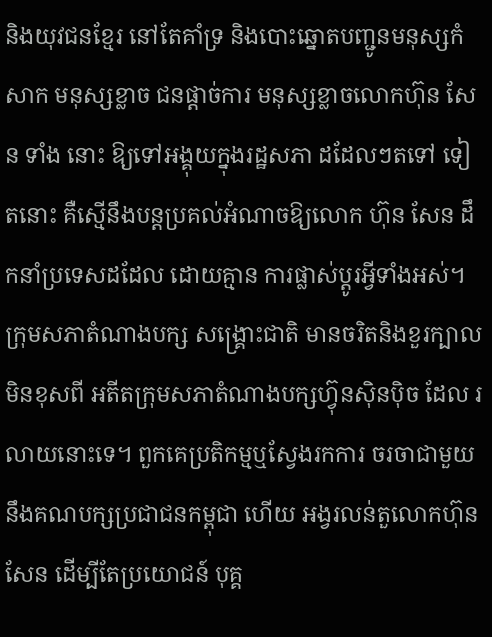និងយុវជនខ្មែរ នៅតែគាំទ្រ និងបោះឆ្នោតបញ្ជូនមនុស្សកំសាក មនុស្សខ្លាច ជនផ្តាច់ការ មនុស្សខ្លាចលោកហ៊ុន សែន ទាំង នោះ ឱ្យទៅអង្គុយក្នុងរដ្ឋសភា ដដែលៗតទៅ ទៀតនោះ គឺស្មើនឹងបន្តប្រគល់អំណាចឱ្យលោក ហ៊ុន សែន ដឹកនាំប្រទេសដដែល ដោយគ្មាន ការផ្លាស់ប្តូរអ្វីទាំងអស់។ ក្រុមសភាតំណាងបក្ស សង្គ្រោះជាតិ មានចរិតនិងខួរក្បាលមិនខុសពី អតីតក្រុមសភាតំណាងបក្សហ៊្វុនស៊ិនប៉ិច ដែល រលាយនោះទេ។ ពួកគេប្រតិកម្មឬស្វែងរកការ ចរចាជាមួយនឹងគណបក្សប្រជាជនកម្ពុជា ហើយ អង្វរលន់តួលោកហ៊ុន សែន ដើម្បីតែប្រយោជន៍ បុគ្គ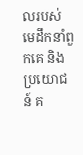លរបស់មេដឹកនាំពួកគេ និងប្រយោជន៍ គ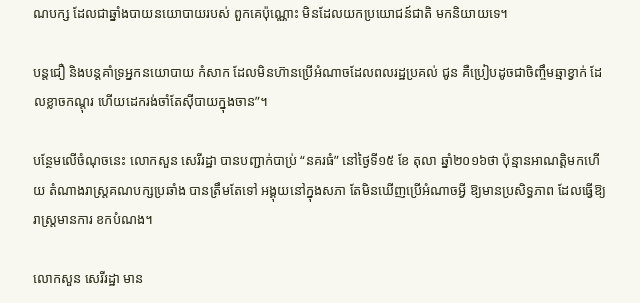ណបក្ស ដែលជាឆ្នាំងបាយនយោបាយរបស់ ពួកគេប៉ុណ្ណោះ មិនដែលយកប្រយោជន៍ជាតិ មកនិយាយទេ។

បន្តជឿ និងបន្តគាំទ្រអ្នកនយោបាយ កំសាក ដែលមិនហ៊ានប្រើអំណាចដែលពលរដ្ឋប្រគល់ ជូន គឺប្រៀបដូចជាចិញ្ចឹមឆ្មាខ្វាក់ ដែលខ្លាចកណ្តុរ ហើយដេករង់ចាំតែស៊ីបាយក្នុងចាន”។

បន្ថែមលើចំណុចនេះ លោកសួន សេរីរដ្ឋា បានបញ្ជាក់បាប្រ់ “នគរធំ” នៅថ្ងៃទី១៥ ខែ តុលា ឆ្នាំ២០១៦ថា ប៉ុន្មានអាណត្តិមកហើយ តំណាងរាស្ត្រគណបក្សប្រឆាំង បានត្រឹមតែទៅ អង្គុយនៅក្នុងសភា តែមិនឃើញប្រើអំណាចអ្វី ឱ្យមានប្រសិទ្ធភាព ដែលធ្វើឱ្យរាស្ត្រមានការ ខកបំណង។

លោកសួន សេរីរដ្ឋា មាន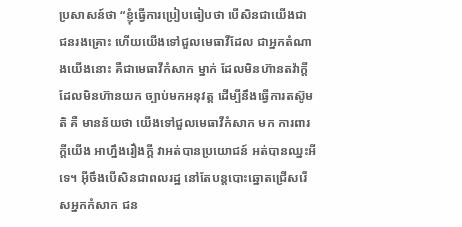ប្រសាសន៍ថា “ខ្ញុំធ្វើការប្រៀបធៀបថា បើសិនជាយើងជា ជនរងគ្រោះ ហើយយើងទៅជួលមេធាវីដែល ជាអ្នកតំណាងយើងនោះ គឺជាមេធាវីកំសាក ម្នាក់ ដែលមិនហ៊ានតវ៉ាក្តី ដែលមិនហ៊ានយក ច្បាប់មកអនុវត្ត ដើម្បីនឹងធ្វើការតស៊ូមតិ គឺ មានន័យថា យើងទៅជួលមេធាវីកំសាក មក ការពារក្តីយើង អាហ្នឹងរឿងក្តី វាអត់បានប្រយោជន៍ អត់បានឈ្នះអីទេ។ អ៊ីចឹងបើសិនជាពលរដ្ឋ នៅតែបន្តបោះឆ្នោតជ្រើសរើសអ្នកកំសាក ជន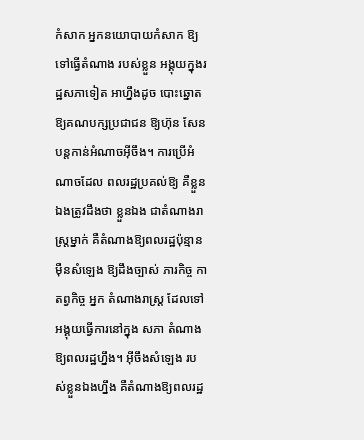កំសាក អ្នកនយោបាយកំសាក ឱ្យទៅធ្វើតំណាង របស់ខ្លួន អង្គុយក្នុងរដ្ឋសភាទៀត អាហ្នឹងដូច បោះឆ្នោតឱ្យគណបក្សប្រជាជន ឱ្យហ៊ុន សែន បន្តកាន់អំណាចអ៊ីចឹង។ ការប្រើអំណាចដែល ពលរដ្ឋប្រគល់ឱ្យ គឺខ្លួនឯងត្រូវដឹងថា ខ្លួនឯង ជាតំណាងរាស្ត្រម្នាក់ គឺតំណាងឱ្យពលរដ្ឋប៉ុន្មាន ម៉ឺនសំឡេង ឱ្យដឹងច្បាស់ ភារកិច្ច កាតព្វកិច្ច អ្នក តំណាងរាស្ត្រ ដែលទៅអង្គុយធ្វើការនៅក្នុង សភា តំណាងឱ្យពលរដ្ឋហ្នឹង។ អ៊ីចឹងសំឡេង របស់ខ្លួនឯងហ្នឹង គឺតំណាងឱ្យពលរដ្ឋ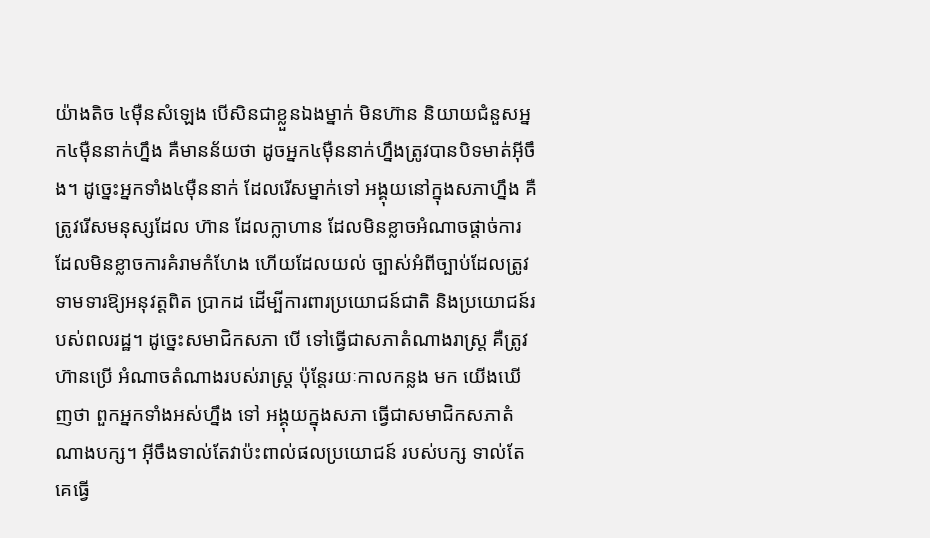យ៉ាងតិច ៤ម៉ឺនសំឡេង បើសិនជាខ្លួនឯងម្នាក់ មិនហ៊ាន និយាយជំនួសអ្នក៤ម៉ឺននាក់ហ្នឹង គឺមានន័យថា ដូចអ្នក៤ម៉ឺននាក់ហ្នឹងត្រូវបានបិទមាត់អ៊ីចឹង។ ដូច្នេះអ្នកទាំង៤ម៉ឺននាក់ ដែលរើសម្នាក់ទៅ អង្គុយនៅក្នុងសភាហ្នឹង គឺត្រូវរើសមនុស្សដែល ហ៊ាន ដែលក្លាហាន ដែលមិនខ្លាចអំណាចផ្តាច់ការ ដែលមិនខ្លាចការគំរាមកំហែង ហើយដែលយល់ ច្បាស់អំពីច្បាប់ដែលត្រូវទាមទារឱ្យអនុវត្តពិត ប្រាកដ ដើម្បីការពារប្រយោជន៍ជាតិ និងប្រយោជន៍របស់ពលរដ្ឋ។ ដូច្នេះសមាជិកសភា បើ ទៅធ្វើជាសភាតំណាងរាស្ត្រ គឺត្រូវហ៊ានប្រើ អំណាចតំណាងរបស់រាស្ត្រ ប៉ុន្តែរយៈកាលកន្លង មក យើងឃើញថា ពួកអ្នកទាំងអស់ហ្នឹង ទៅ អង្គុយក្នុងសភា ធ្វើជាសមាជិកសភាតំណាងបក្ស។ អ៊ីចឹងទាល់តែវាប៉ះពាល់ផលប្រយោជន៍ របស់បក្ស ទាល់តែគេធ្វើ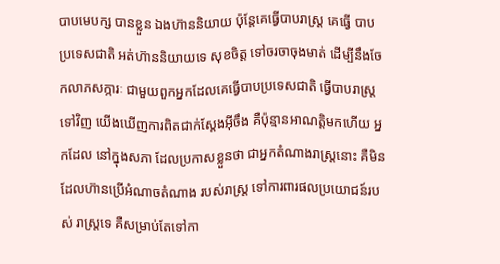បាបមេបក្ស បានខ្លួន ឯងហ៊ាននិយាយ ប៉ុន្តែគេធ្វើបាបរាស្ត្រ គេធ្វើ បាបប្រទេសជាតិ អត់ហ៊ាននិយាយទេ សុខចិត្ត ទៅចរចាចុងមាត់ ដើម្បីនឹងចែកលាភសក្ការៈ ជាមួយពួកអ្នកដែលគេធ្វើបាបប្រទេសជាតិ ធ្វើបាបរាស្ត្រទៅវិញ យើងឃើញការពិតជាក់ស្តែងអ៊ីចឹង គឺប៉ុន្មានអាណត្តិមកហើយ អ្នកដែល នៅក្នុងសភា ដែលប្រកាសខ្លួនថា ជាអ្នកតំណាងរាស្ត្រនោះ គឺមិនដែលហ៊ានប្រើអំណាចតំណាង របស់រាស្ត្រ ទៅការពារផលប្រយោជន៍របស់ រាស្ត្រទេ គឺសម្រាប់តែទៅកា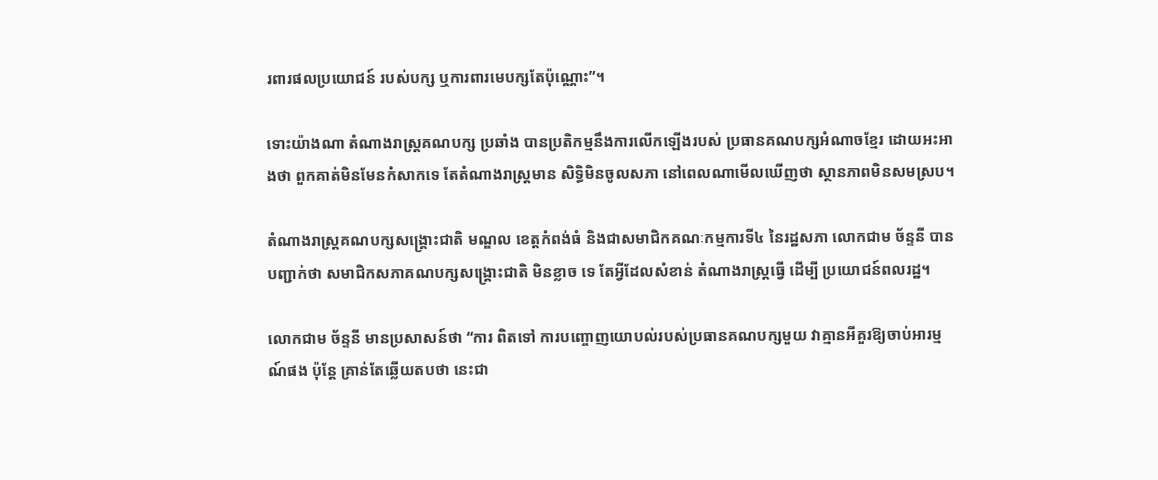រពារផលប្រយោជន៍ របស់បក្ស ឬការពារមេបក្សតែប៉ុណ្ណោះ”។

ទោះយ៉ាងណា តំណាងរាស្ត្រគណបក្ស ប្រឆាំង បានប្រតិកម្មនឹងការលើកឡើងរបស់ ប្រធានគណបក្សអំណាចខ្មែរ ដោយអះអាងថា ពួកគាត់មិនមែនកំសាកទេ តែតំណាងរាស្ត្រមាន សិទ្ធិមិនចូលសភា នៅពេលណាមើលឃើញថា ស្ថានភាពមិនសមស្រប។

តំណាងរាស្ត្រគណបក្សសង្គ្រោះជាតិ មណ្ឌល ខេត្តកំពង់ធំ និងជាសមាជិកគណៈកម្មការទី៤ នៃរដ្ឋសភា លោកជាម ច័ន្ទនី បានបញ្ជាក់ថា សមាជិកសភាគណបក្សសង្គ្រោះជាតិ មិនខ្លាច ទេ តែអ្វីដែលសំខាន់ តំណាងរាស្ត្រធ្វើ ដើម្បី ប្រយោជន៍ពលរដ្ឋ។

លោកជាម ច័ន្ទនី មានប្រសាសន៍ថា “ការ ពិតទៅ ការបញ្ចោញយោបល់របស់ប្រធានគណបក្សមួយ វាគ្មានអីគួរឱ្យចាប់អារម្មណ៍ផង ប៉ុន្តែ គ្រាន់តែឆ្លើយតបថា នេះជា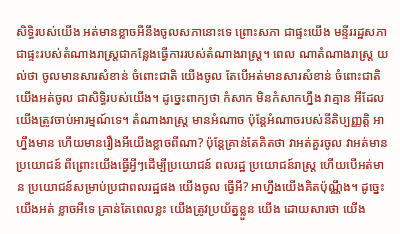សិទ្ធិរបស់យើង អត់មានខ្លាចអីនឹងចូលសភានោះទេ ព្រោះសភា ជាផ្ទះយើង មន្ទីររដ្ឋសភា ជាផ្ទះរបស់តំណាងរាស្ត្រជាកន្លែងធ្វើការរបស់តំណាងរាស្ត្រ។ ពេល ណាតំណាងរាស្ត្រ យល់ថា ចូលមានសារសំខាន់ ចំពោះជាតិ យើងចូល តែបើអត់មានសារសំខាន់ ចំពោះជាតិ យើងអត់ចូល ជាសិទ្ធិរបស់យើង។ ដូច្នេះពាក្យថា កំសាក មិនកំសាកហ្នឹង វាគ្មាន អីដែលយើងត្រូវចាប់អារម្មណ៍ទេ។ តំណាងរាស្ត្រ មានអំណាច ប៉ុន្តែអំណាចរបស់នីតិប្បញ្ញត្តិ អា ហ្នឹងមាន ហើយមានរឿងអីយើងខ្លាចពីណា? ប៉ុន្តែគ្រាន់តែគិតថា វាអត់គួរចូល វាអត់មាន ប្រយោជន៍ ពីព្រោះយើងធ្វើអ្វីៗដើម្បីប្រយោជន៍ ពលរដ្ឋ ប្រយោជន៍រាស្ត្រ ហើយបើអត់មាន ប្រយោជន៍សម្រាប់ប្រជាពលរដ្ឋផង យើងចូល ធ្វើអី? អាហ្នឹងយើងគិតប៉ុណ្ណឹង។ ដូច្នេះយើងអត់ ខ្លាចអីទេ គ្រាន់តែពេលខ្លះ យើងត្រូវប្រយ័ត្នខ្លួន យើង ដោយសារថា យើង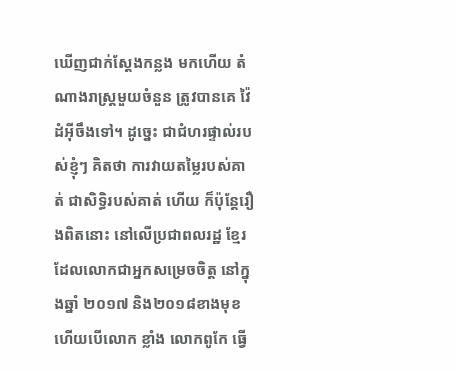ឃើញជាក់ស្តែងកន្លង មកហើយ តំណាងរាស្ត្រមួយចំនួន ត្រូវបានគេ វ៉ៃដំអ៊ីចឹងទៅ។ ដូច្នេះ ជាជំហរផ្ទាល់របស់ខ្ញុំៗ គិតថា ការវាយតម្លៃរបស់គាត់ ជាសិទ្ធិរបស់គាត់ ហើយ ក៏ប៉ុន្តែរឿងពិតនោះ នៅលើប្រជាពលរដ្ឋ ខ្មែរ ដែលលោកជាអ្នកសម្រេចចិត្ត នៅក្នុងឆ្នាំ ២០១៧ និង២០១៨ខាងមុខ ហើយបើលោក ខ្លាំង លោកពូកែ ធ្វើ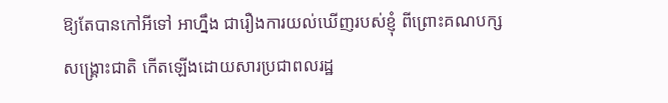ឱ្យតែបានកៅអីទៅ អាហ្នឹង ជារឿងការយល់ឃើញរបស់ខ្ញុំ ពីព្រោះគណបក្ស សង្គ្រោះជាតិ កើតឡើងដោយសារប្រជាពលរដ្ឋ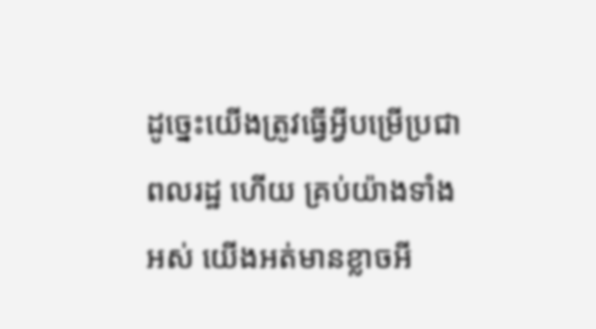ដូច្នេះយើងត្រូវធ្វើអ្វីបម្រើប្រជាពលរដ្ឋ ហើយ គ្រប់យ៉ាងទាំងអស់ យើងអត់មានខ្លាចអី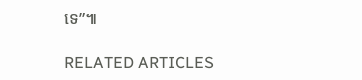ទេ”៕

RELATED ARTICLES